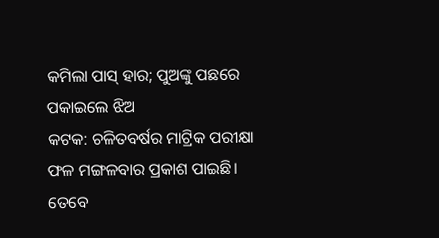କମିଲା ପାସ୍ ହାର; ପୁଅଙ୍କୁ ପଛରେ ପକାଇଲେ ଝିଅ
କଟକ: ଚଳିତବର୍ଷର ମାଟ୍ରିକ ପରୀକ୍ଷା ଫଳ ମଙ୍ଗଳବାର ପ୍ରକାଶ ପାଇଛି। ତେବେ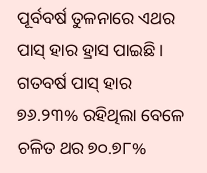ପୂର୍ବବର୍ଷ ତୁଳନାରେ ଏଥର ପାସ୍ ହାର ହ୍ରାସ ପାଇଛି। ଗତବର୍ଷ ପାସ୍ ହାର ୭୬.୨୩% ରହିଥିଲା ବେଳେ ଚଳିତ ଥର ୭୦.୭୮%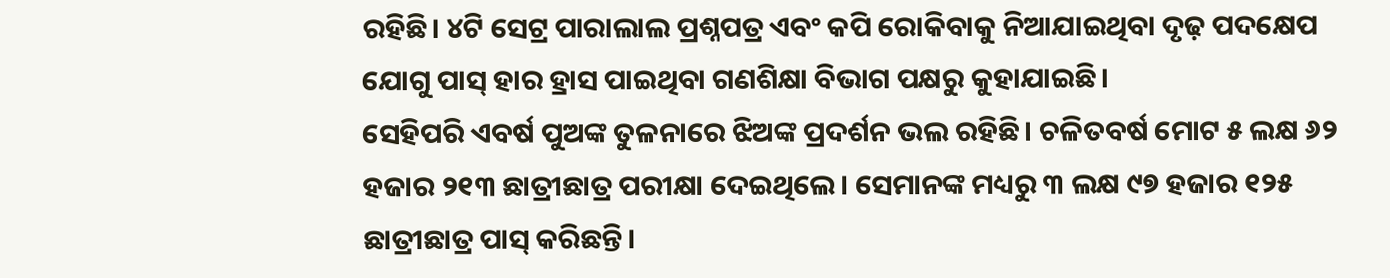ରହିଛି। ୪ଟି ସେଟ୍ର ପାରାଲାଲ ପ୍ରଶ୍ନପତ୍ର ଏବଂ କପି ରୋକିବାକୁ ନିଆଯାଇଥିବା ଦୃଢ଼ ପଦକ୍ଷେପ ଯୋଗୁ ପାସ୍ ହାର ହ୍ରାସ ପାଇଥିବା ଗଣଶିକ୍ଷା ବିଭାଗ ପକ୍ଷରୁ କୁହାଯାଇଛି।
ସେହିପରି ଏବର୍ଷ ପୁଅଙ୍କ ତୁଳନାରେ ଝିଅଙ୍କ ପ୍ରଦର୍ଶନ ଭଲ ରହିଛି। ଚଳିତବର୍ଷ ମୋଟ ୫ ଲକ୍ଷ ୬୨ ହଜାର ୨୧୩ ଛାତ୍ରୀଛାତ୍ର ପରୀକ୍ଷା ଦେଇଥିଲେ। ସେମାନଙ୍କ ମଧ୍ୟରୁ ୩ ଲକ୍ଷ ୯୭ ହଜାର ୧୨୫ ଛାତ୍ରୀଛାତ୍ର ପାସ୍ କରିଛନ୍ତି।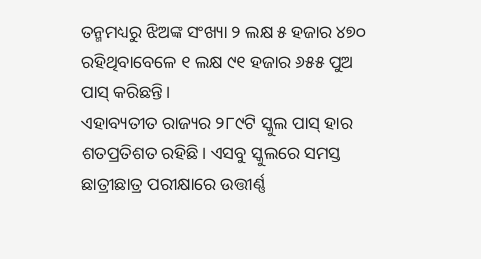ତନ୍ମମଧ୍ୟରୁ ଝିଅଙ୍କ ସଂଖ୍ୟା ୨ ଲକ୍ଷ ୫ ହଜାର ୪୭୦ ରହିଥିବାବେଳେ ୧ ଲକ୍ଷ ୯୧ ହଜାର ୬୫୫ ପୁଅ ପାସ୍ କରିଛନ୍ତି।
ଏହାବ୍ୟତୀତ ରାଜ୍ୟର ୨୮୯ଟି ସ୍କୁଲ ପାସ୍ ହାର ଶତପ୍ରତିଶତ ରହିଛି। ଏସବୁ ସ୍କୁଲରେ ସମସ୍ତ ଛାତ୍ରୀଛାତ୍ର ପରୀକ୍ଷାରେ ଉତ୍ତୀର୍ଣ୍ଣ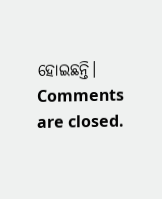ହୋଇଛନ୍ତି।
Comments are closed.